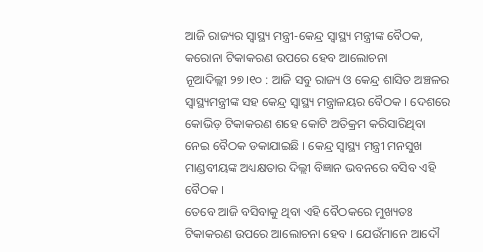ଆଜି ରାଜ୍ୟର ସ୍ୱାସ୍ଥ୍ୟ ମନ୍ତ୍ରୀ-କେନ୍ଦ୍ର ସ୍ୱାସ୍ଥ୍ୟ ମନ୍ତ୍ରୀଙ୍କ ବୈଠକ, କରୋନା ଟିକାକରଣ ଉପରେ ହେବ ଆଲୋଚନା
ନୂଆଦିଲ୍ଲୀ ୨୭।୧୦ : ଆଜି ସବୁ ରାଜ୍ୟ ଓ କେନ୍ଦ୍ର ଶାସିତ ଅଞ୍ଚଳର ସ୍ୱାସ୍ଥ୍ୟମନ୍ତ୍ରୀଙ୍କ ସହ କେନ୍ଦ୍ର ସ୍ୱାସ୍ଥ୍ୟ ମନ୍ତ୍ରାଳୟର ବୈଠକ । ଦେଶରେ କୋଭିଡ଼ ଟିକାକରଣ ଶହେ କୋଟି ଅତିକ୍ରମ କରିସାରିଥିବା ନେଇ ବୈଠକ ଡକାଯାଇଛି । କେନ୍ଦ୍ର ସ୍ବାସ୍ଥ୍ୟ ମନ୍ତ୍ରୀ ମନସୁଖ ମାଣ୍ଡବୀୟଙ୍କ ଅଧ୍ୟକ୍ଷତାର ଦିଲ୍ଲୀ ବିଜ୍ଞାନ ଭବନରେ ବସିବ ଏହି ବୈଠକ ।
ତେବେ ଆଜି ବସିବାକୁ ଥିବା ଏହି ବୈଠକରେ ମୁଖ୍ୟତଃ ଟିକାକରଣ ଉପରେ ଆଲୋଚନା ହେବ । ଯେଉଁମାନେ ଆଦୌ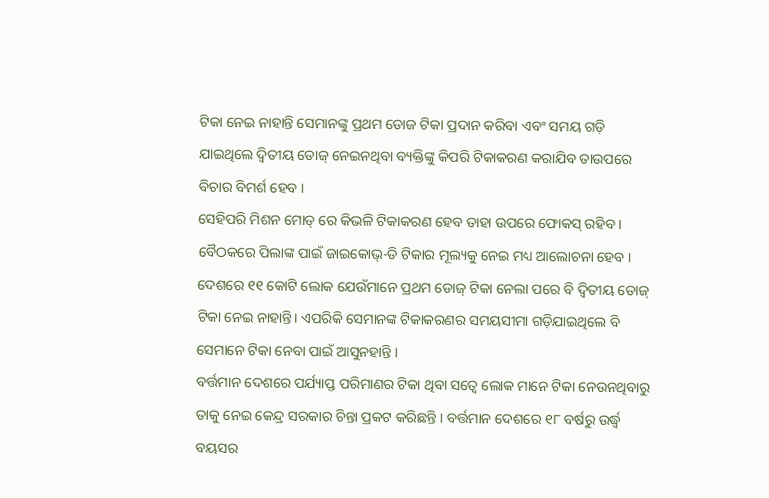ଟିକା ନେଇ ନାହାନ୍ତି ସେମାନଙ୍କୁ ପ୍ରଥମ ଡୋଜ ଟିକା ପ୍ରଦାନ କରିବା ଏବଂ ସମୟ ଗଡ଼ି ଯାଇଥିଲେ ଦ୍ବିତୀୟ ଡୋଜ୍ ନେଇନଥିବା ବ୍ୟକ୍ତିଙ୍କୁ କିପରି ଟିକାକରଣ କରାଯିବ ତାଉପରେ ବିଚାର ବିମର୍ଶ ହେବ ।
ସେହିପରି ମିଶନ ମୋଡ୍ ରେ କିଭଳି ଟିକାକରଣ ହେବ ତାହା ଉପରେ ଫୋକସ୍ ରହିବ । ବୈଠକରେ ପିଲାଙ୍କ ପାଇଁ ଜାଇକୋଭ୍-ଡି ଟିକାର ମୂଲ୍ୟକୁ ନେଇ ମଧ୍ୟ ଆଲୋଚନା ହେବ । ଦେଶରେ ୧୧ କୋଟି ଲୋକ ଯେଉଁମାନେ ପ୍ରଥମ ଡୋଜ୍ ଟିକା ନେଲା ପରେ ବି ଦ୍ବିତୀୟ ଡୋଜ୍ ଟିକା ନେଇ ନାହାନ୍ତି। ଏପରିକି ସେମାନଙ୍କ ଟିକାକରଣର ସମୟସୀମା ଗଡ଼ିଯାଇଥିଲେ ବି ସେମାନେ ଟିକା ନେବା ପାଇଁ ଆସୁନହାନ୍ତି ।
ବର୍ତ୍ତମାନ ଦେଶରେ ପର୍ଯ୍ୟାପ୍ତ ପରିମାଣର ଟିକା ଥିବା ସତ୍ବେ ଲୋକ ମାନେ ଟିକା ନେଉନଥିବାରୁ ତାକୁ ନେଇ କେନ୍ଦ୍ର ସରକାର ଚିନ୍ତା ପ୍ରକଟ କରିଛନ୍ତି । ବର୍ତ୍ତମାନ ଦେଶରେ ୧୮ ବର୍ଷରୁ ଉର୍ଦ୍ଧ୍ବ ବୟସର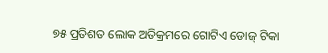୭୫ ପ୍ରତିଶତ ଲୋକ ଅତିକ୍ରମରେ ଗୋଟିଏ ଡୋଜ୍ ଟିକା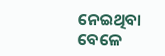ନେଇଥିବା ବେଳେ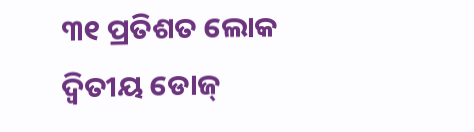୩୧ ପ୍ରତିଶତ ଲୋକ ଦ୍ବିତୀୟ ଡୋଜ୍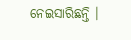ନେଇସାରିଛନ୍ତି ।